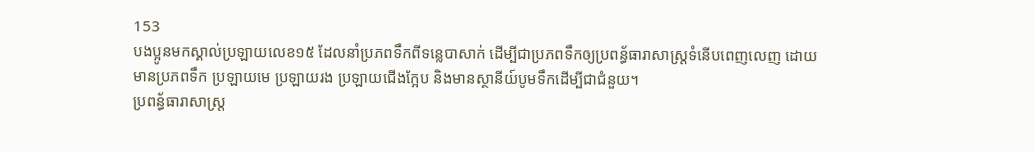153
បងប្អូនមកស្គាល់ប្រឡាយលេខ១៥ ដែលនាំប្រភពទឹកពីទន្លេបាសាក់ ដេីម្បីជាប្រភពទឹកឲ្យប្រពន័្ធធារាសាស្ត្រទំនេីបពេញលេញ ដោយមានប្រភពទឹក ប្រឡាយមេ ប្រឡាយរង ប្រឡាយជេីងក្អែប និងមានស្ថានីយ៍បូមទឹកដេីម្បីជាជំនួយ។
ប្រពន្ធ័ធារាសាស្ត្រ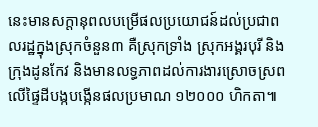នេះមានសក្តានុពលបម្រើផលប្រយោជន៍ដល់ប្រជាពលរដ្ឋក្នុងស្រុកចំនួន៣ គឺស្រុកទ្រាំង ស្រុកអង្គរបុរី និងក្រុងដូនកែវ និងមានលទ្ធភាពដល់ការងារស្រោចស្រពលើផ្ទៃដីបង្កបង្កើនផលប្រមាណ ១២០០០ ហិកតា៕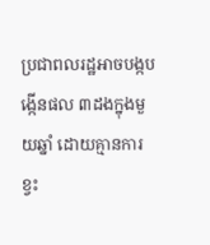ប្រជាពលរដ្ឋអាចបង្កបង្កេីនផល ៣ដងក្នុងមួយឆ្នាំ ដោយគ្មានការខ្វះ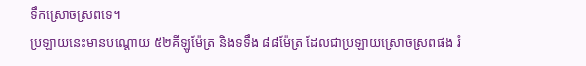ទឹកស្រោចស្រពទេ។
ប្រឡាយនេះមានបណ្តោយ ៥២គីឡូម៉ែត្រ និងទទឹង ៨៨ម៉ែត្រ ដែលជាប្រឡាយស្រោចស្រពផង រំ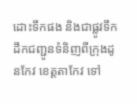ដោះទឹកផង និងជាផ្លូវទឹកដឹកជញ្ជូនទំនិញពីក្រុងដូនកែវ ខេត្តតាកែវ ទៅ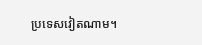ប្រទេសវៀតណាម។